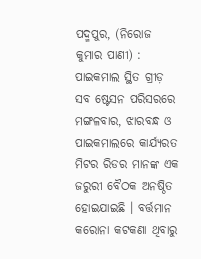ପଦ୍ମପୁର, (ନିରୋଜ କୁମାର ପାଣୀ) : ପାଇକମାଲ ସ୍ଥିତ ଗ୍ରୀଡ଼ ସବ ଷ୍ଟେସନ ପରିସରରେ ମଙ୍ଗଳବାର, ଝାରବନ୍ଧ ଓ ପାଇକମାଲରେ କାର୍ଯ୍ୟରତ ମିଟର ରିଡର ମାନଙ୍କ ଏକ ଜରୁରୀ ବୈଠକ ଅନଷ୍ଠିତ ହୋଇଯାଇଛି । ବର୍ତ୍ତମାନ କରୋନା କଟକଣା ଥିବାରୁ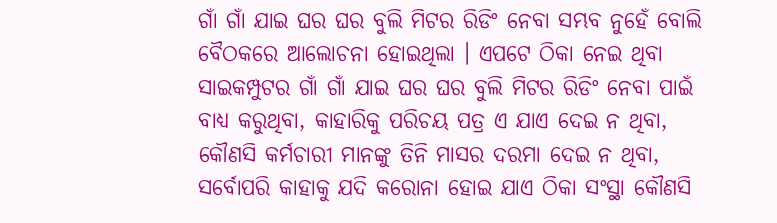ଗାଁ ଗାଁ ଯାଇ ଘର ଘର ବୁଲି ମିଟର ରିଡିଂ ନେବା ସମ୍ଭବ ନୁହେଁ ବୋଲି ବୈଠକରେ ଆଲୋଚନା ହୋଇଥିଲା । ଏପଟେ ଠିକା ନେଇ ଥିବା ସାଇକମ୍ପୁଟର ଗାଁ ଗାଁ ଯାଇ ଘର ଘର ବୁଲି ମିଟର ରିଡିଂ ନେବା ପାଇଁ ବାଧ୍ୟ କରୁଥିବା, କାହାରିକୁ ପରିଚୟ ପତ୍ର ଏ ଯାଏ ଦେଇ ନ ଥିବା, କୌଣସି କର୍ମଚାରୀ ମାନଙ୍କୁ ତିନି ମାସର ଦରମା ଦେଇ ନ ଥିବା, ସର୍ବୋପରି କାହାକୁ ଯଦି କରୋନା ହୋଇ ଯାଏ ଠିକା ସଂସ୍ଥା କୌଣସି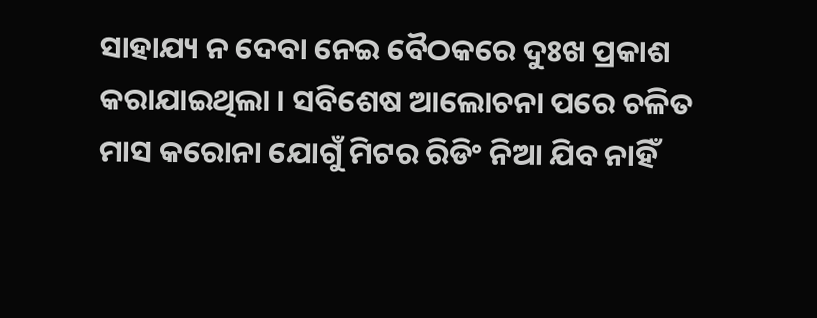ସାହାଯ୍ୟ ନ ଦେବା ନେଇ ବୈଠକରେ ଦୁଃଖ ପ୍ରକାଶ କରାଯାଇଥିଲା । ସବିଶେଷ ଆଲୋଚନା ପରେ ଚଳିତ ମାସ କରୋନା ଯୋଗୁଁ ମିଟର ରିଡିଂ ନିଆ ଯିବ ନାହିଁ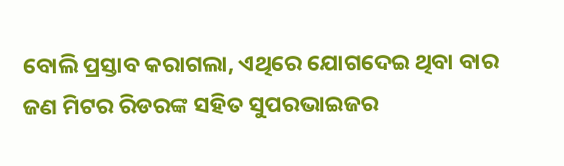ବୋଲି ପ୍ରସ୍ତାବ କରାଗଲା, ଏଥିରେ ଯୋଗଦେଇ ଥିବା ବାର ଜଣ ମିଟର ରିଡରଙ୍କ ସହିତ ସୁପରଭାଇଜର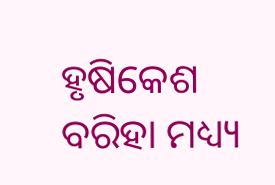ହୃଷିକେଶ ବରିହା ମଧ୍ୟ୍ୟ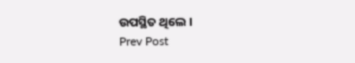ଉପସ୍ଥିତ ଥିଲେ ।
Prev Post